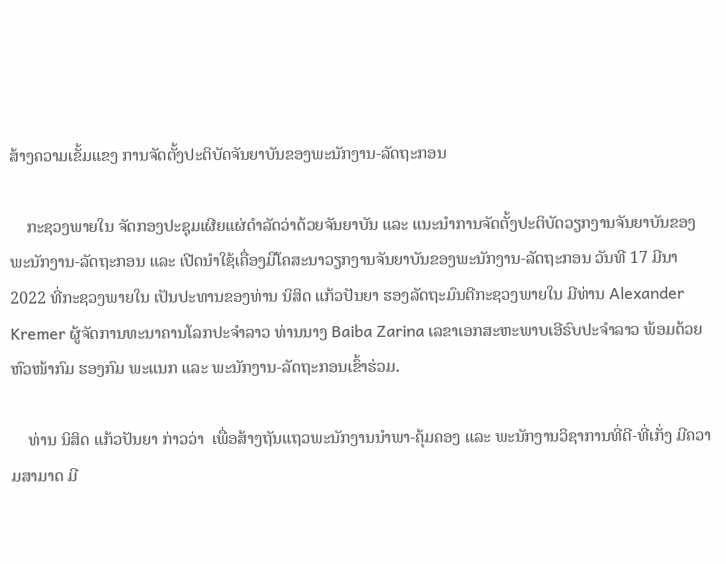ສ້າງຄວາມເຂັ້ມແຂງ ການຈັດຕັ້ງປະຕິບັດຈັນຍາບັນຂອງພະນັກງານ-ລັດຖະກອນ

    ກະຊວງພາຍໃນ ຈັດກອງປະຊຸມເຜີຍແຜ່ດໍາລັດວ່າດ້ວຍຈັນຍາບັນ ແລະ ແນະນໍາການຈັດຕັ້ງປະຕິບັດວຽກງານຈັນຍາບັນຂອງພະນັກງານ-ລັດຖະກອນ ແລະ ເປີດນຳໃຊ້ເຄື່ອງມືໂຄສະນາວຽກງານຈັນຍາບັນຂອງພະນັກງານ-ລັດຖະກອນ ວັນທີ 17 ມີນາ 2022 ທີ່ກະຊວງພາຍໃນ ເປັນປະທານຂອງທ່ານ ນິສິດ ແກ້ວປັນຍາ ຮອງລັດຖະມົນຕີກະຊວງພາຍໃນ ມີທ່ານ Alexander Kremer ຜູ້ຈັດການທະນາຄານໂລກປະຈຳລາວ ທ່ານນາງ Baiba Zarina ເລຂາເອກສະຫະພາບເອີຣົບປະຈຳລາວ ພ້ອມດ້ວຍຫົວໜ້າກົມ ຮອງກົມ ພະແນກ ແລະ ພະນັກງານ-ລັດຖະກອນເຂົ້າຮ່ວມ.

    ທ່ານ ນິສິດ ແກ້ວປັນຍາ ກ່າວວ່າ  ເພື່ອສ້າງຖັນແຖວພະນັກງານນໍາພາ-ຄຸ້ມຄອງ ແລະ ພະນັກງານວິຊາການທີ່ດີ-ທີ່ເກັ່ງ ມີຄວາມສາມາດ ມີ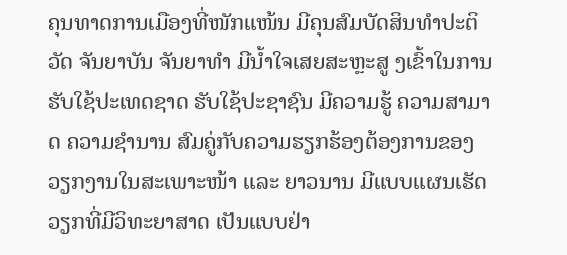ຄຸນທາດການເມືອງທີ່ໜັກແໜ້ນ ມີຄຸນສົມບັດສິນທໍາປະຕິວັດ ຈັນຍາບັນ ຈັນຍາທໍາ ມີນໍ້າໃຈເສຍສະຫຼະສູ ງເຂົ້າໃນການຮັບໃຊ້ປະເທດຊາດ ຮັບໃຊ້ປະຊາຊົນ ມີຄວາມຮູ້ ຄວາມສາມາດ ຄວາມຊໍານານ ສົມຄູ່ກັບຄວາມຮຽກຮ້ອງຕ້ອງການຂອງວຽກງານໃນສະເພາະໜ້າ ແລະ ຍາວນານ ມີແບບແຜນເຮັດວຽກທີ່ມີວິທະຍາສາດ ເປັນແບບຢ່າ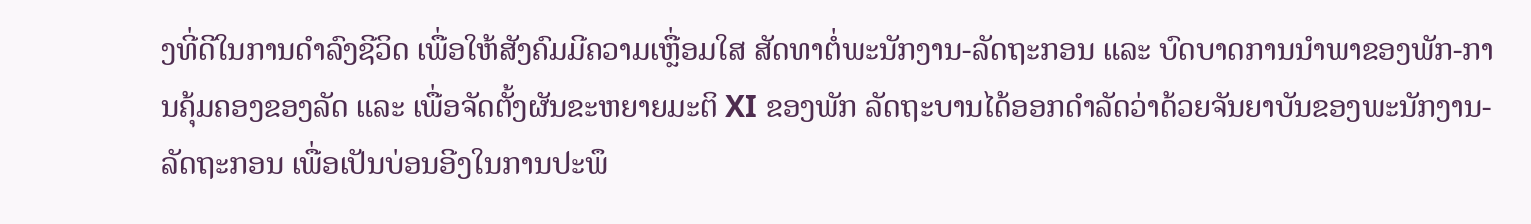ງທີ່ດີໃນການດໍາລົງຊີວິດ ເພື່ອໃຫ້ສັງຄົມມີຄວາມເຫຼື່ອມໃສ ສັດທາຕໍ່ພະນັກງານ-ລັດຖະກອນ ແລະ ບົດບາດການນໍາພາຂອງພັກ-ການຄຸ້ມຄອງຂອງລັດ ແລະ ເພື່ອຈັດຕັ້ງຜັນຂະຫຍາຍມະຕິ XI ຂອງພັກ ລັດຖະບານໄດ້ອອກດໍາລັດວ່າດ້ວຍຈັນຍາບັນຂອງພະນັກງານ-ລັດຖະກອນ ເພື່ອເປັນບ່ອນອີງໃນການປະພຶ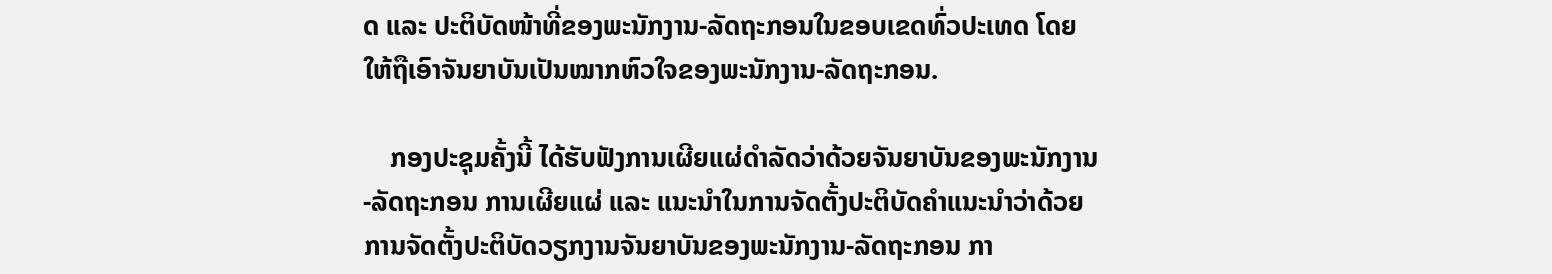ດ ແລະ ປະຕິບັດໜ້າທີ່ຂອງພະນັກງານ-ລັດຖະກອນໃນຂອບເຂດທົ່ວປະເທດ ໂດຍໃຫ້ຖືເອົາຈັນຍາບັນເປັນໝາກຫົວໃຈຂອງພະນັກງານ-ລັດຖະກອນ.

    ກອງປະຊຸມຄັ້ງນີ້ ໄດ້ຮັບຟັງການເຜີຍແຜ່ດໍາລັດວ່າດ້ວຍຈັນຍາບັນຂອງພະນັກງານ-ລັດຖະກອນ ການເຜີຍແຜ່ ແລະ ແນະນໍາໃນການຈັດຕັ້ງປະຕິບັດຄໍາແນະນໍາວ່າດ້ວຍການຈັດຕັ້ງປະຕິບັດວຽກງານຈັນຍາບັນຂອງພະນັກງານ-ລັດຖະກອນ ກາ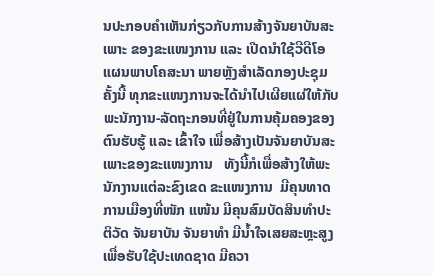ນປະກອບຄໍາເຫັນກ່ຽວກັບການສ້າງຈັນຍາບັນສະເພາະ ຂອງຂະແໜງການ ແລະ ເປີດນຳໃຊ້ວີດີໂອແຜນພາບໂຄສະນາ ພາຍຫຼັງສຳເລັດກອງປະຊຸມຄັ້ງນີ້ ທຸກຂະແໜງການຈະໄດ້ນຳໄປເຜີຍແຜ່ໃຫ້ກັບພະນັກງານ-ລັດຖະກອນທີ່ຢູ່ໃນການຄຸ້ມຄອງຂອງຕົນຮັບຮູ້ ແລະ ເຂົ້າໃຈ ເພື່ອສ້າງເປັນຈັນຍາບັນສະເພາະຂອງຂະແໜງການ   ທັງນີ້ກໍເພື່ອສ້າງໃຫ້ພະນັກງານແຕ່ລະຂົງເຂດ ຂະແໜງການ  ມີຄຸນທາດການເມືອງທີ່ໜັກ ແໜ້ນ ມີຄຸນສົມບັດສິນທໍາປະຕິວັດ ຈັນຍາບັນ ຈັນຍາທໍາ ມີນໍ້າໃຈເສຍສະຫຼະສູງ ເພື່ອຮັບໃຊ້ປະເທດຊາດ ມີຄວາ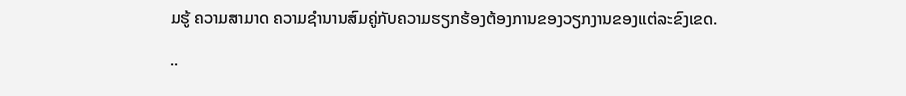ມຮູ້ ຄວາມສາມາດ ຄວາມຊໍານານສົມຄູ່ກັບຄວາມຮຽກຮ້ອງຕ້ອງການຂອງວຽກງານຂອງແຕ່ລະຂົງເຂດ.

..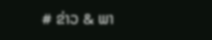# ຂ່າວ & ພາ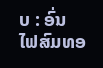ບ : ອົ່ນ ໄຟສົມທອ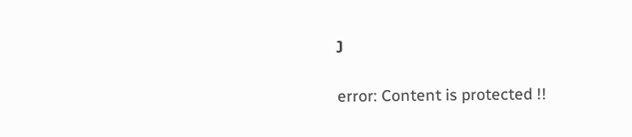ງ

error: Content is protected !!